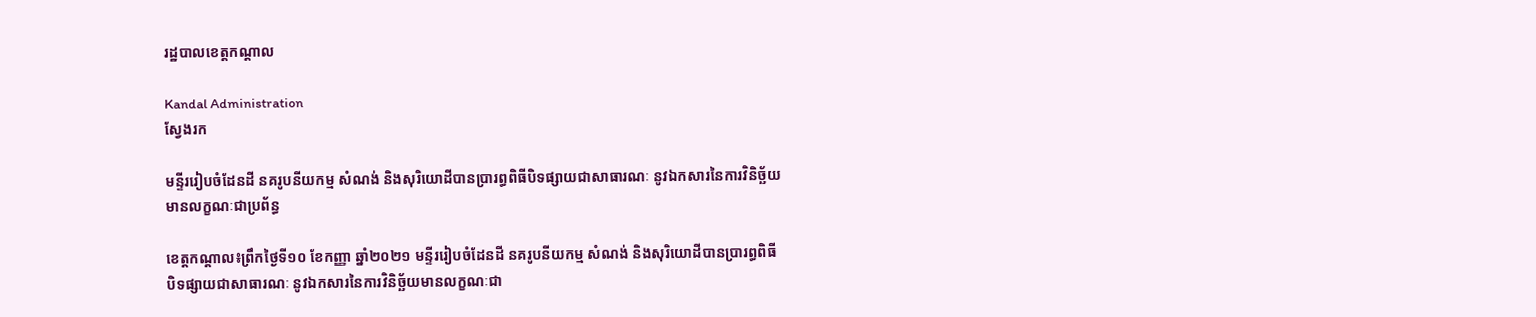រដ្ឋបាលខេត្តកណ្តាល

Kandal Administration
ស្វែងរក

មន្ទីររៀបចំដែនដី នគរូបនីយកម្ម សំណង់ និងសុរិយោដីបានប្រារព្ធពិធីបិទផ្សាយជាសាធារណៈ នូវឯកសារនៃការវិនិច្ឆ័យមានលក្ខណៈជាប្រព័ន្ធ

ខេត្តកណ្តាល៖ព្រឹកថ្ងៃទី១០ ខែកញ្ញា ឆ្នាំ២០២១ មន្ទីររៀបចំដែនដី នគរូបនីយកម្ម សំណង់ និងសុរិយោដីបានប្រារព្ធពិធីបិទផ្សាយជាសាធារណៈ នូវឯកសារនៃការវិនិច្ឆ័យមានលក្ខណៈជា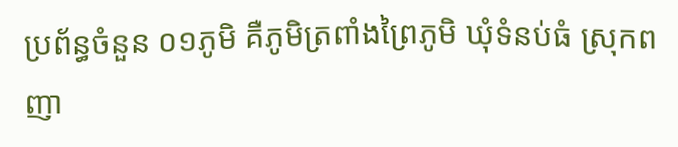ប្រព័ន្ធចំនួន ០១ភូមិ គឺភូមិត្រពាំងព្រៃភូមិ ឃុំទំនប់ធំ ស្រុកពញា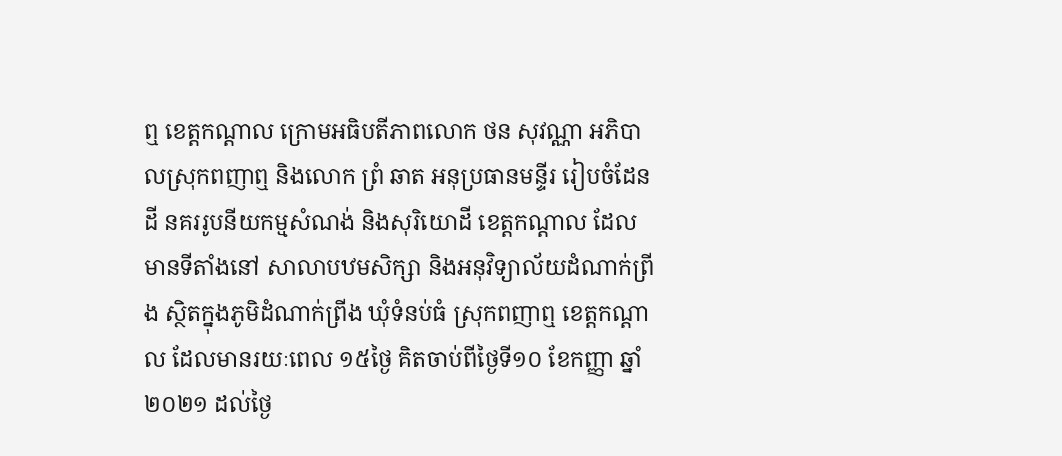ឮ ខេត្ដកណ្ដាល ក្រោមអធិបតីភាពលោក ថន សុវណ្ណា អភិបាលស្រុកពញាឮ និងលោក ព្រំ ឆាត អនុប្រធានមន្ទីរ រៀបចំដែនដី នគររូបនីយកម្មសំណង់ និងសុរិយោដី ខេត្តកណ្ដាល ដែលមានទីតាំងនៅ សាលាបឋមសិក្សា និងអនុវិទ្យាល័យដំណាក់ព្រីង ស្ថិតក្នុងភូមិដំណាក់ព្រីង ឃុំទំនប់ធំ ស្រុកពញាឮ ខេត្តកណ្ដាល ដែលមានរយៈពេល ១៥ថ្ងៃ គិតចាប់ពីថ្ងៃទី១០ ខែកញ្ញា ឆ្នាំ២០២១ ដល់ថ្ងៃ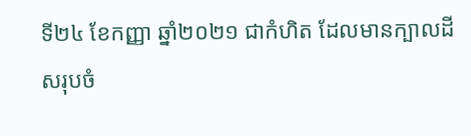ទី២៤ ខែកញ្ញា ឆ្នាំ២០២១ ជាកំហិត ដែលមានក្បាលដីសរុបចំ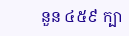នួន ៤៥៩ ក្បា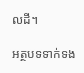លដី។

អត្ថបទទាក់ទង